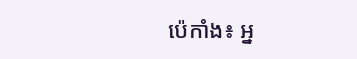ប៉េកាំង៖ អ្ន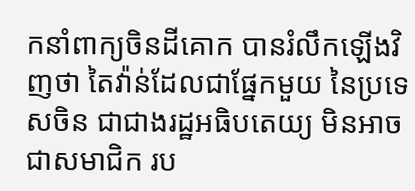កនាំពាក្យចិនដីគោក បានរំលឹកឡើងវិញថា តៃវ៉ាន់ដែលជាផ្នែកមួយ នៃប្រទេសចិន ជាជាងរដ្ឋអធិបតេយ្យ មិនអាចជាសមាជិក រប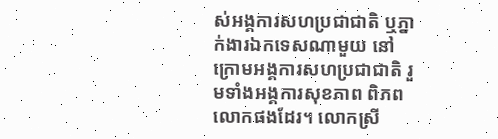ស់អង្គការសហប្រជាជាតិ ឬភ្នាក់ងារឯកទេសណាមួយ នៅក្រោមអង្គការសហប្រជាជាតិ រួមទាំងអង្គការសុខភាព ពិភពលោកផងដែរ។ លោកស្រី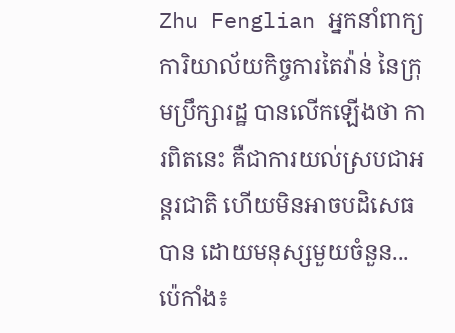Zhu Fenglian អ្នកនាំពាក្យការិយាល័យកិច្ចការតៃវ៉ាន់ នៃក្រុមប្រឹក្សារដ្ឋ បានលើកឡើងថា ការពិតនេះ គឺជាការយល់ស្របជាអន្តរជាតិ ហើយមិនអាចបដិសេធបាន ដោយមនុស្សមួយចំនួន...
ប៉េកាំង៖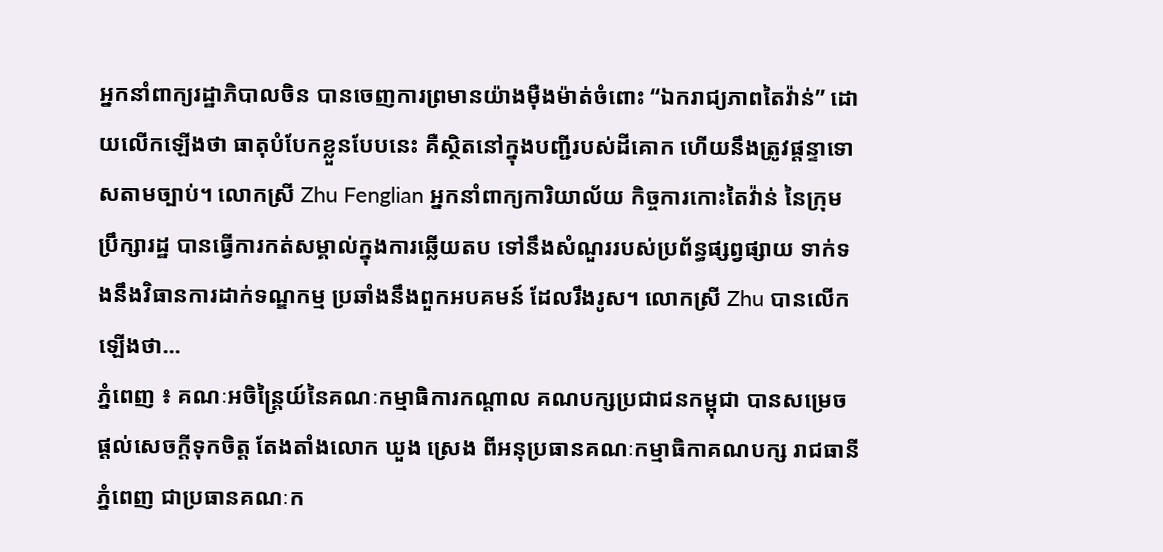អ្នកនាំពាក្យរដ្ឋាភិបាលចិន បានចេញការព្រមានយ៉ាងម៉ឺងម៉ាត់ចំពោះ “ឯករាជ្យភាពតៃវ៉ាន់” ដោយលើកឡើងថា ធាតុបំបែកខ្លួនបែបនេះ គឺស្ថិតនៅក្នុងបញ្ជីរបស់ដីគោក ហើយនឹងត្រូវផ្តន្ទាទោសតាមច្បាប់។ លោកស្រី Zhu Fenglian អ្នកនាំពាក្យការិយាល័យ កិច្ចការកោះតៃវ៉ាន់ នៃក្រុមប្រឹក្សារដ្ឋ បានធ្វើការកត់សម្គាល់ក្នុងការឆ្លើយតប ទៅនឹងសំណួររបស់ប្រព័ន្ធផ្សព្វផ្សាយ ទាក់ទងនឹងវិធានការដាក់ទណ្ឌកម្ម ប្រឆាំងនឹងពួកអបគមន៍ ដែលរឹងរូស។ លោកស្រី Zhu បានលើកឡើងថា...
ភ្នំពេញ ៖ គណៈអចិន្ត្រៃយ៍នៃគណៈកម្មាធិការកណ្តាល គណបក្សប្រជាជនកម្ពុជា បានសម្រេចផ្តល់សេចក្តីទុកចិត្ត តែងតាំងលោក ឃួង ស្រេង ពីអនុប្រធានគណៈកម្មាធិកាគណបក្ស រាជធានីភ្នំពេញ ជាប្រធានគណៈក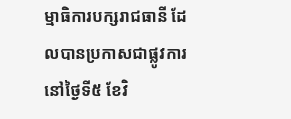ម្មាធិការបក្សរាជធានី ដែលបានប្រកាសជាផ្លូវការ នៅថ្ងៃទី៥ ខែវិ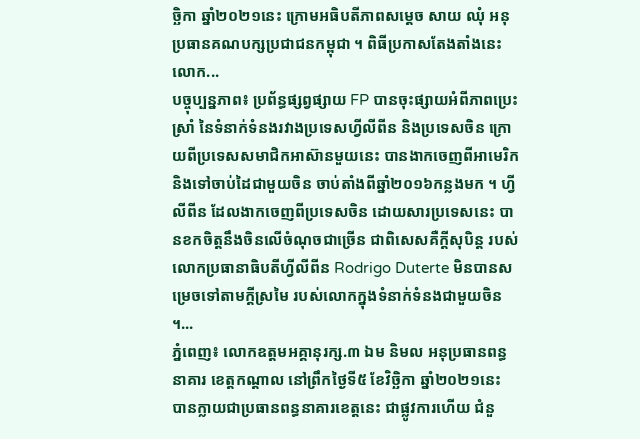ច្ឆិកា ឆ្នាំ២០២១នេះ ក្រោមអធិបតីភាពសម្តេច សាយ ឈុំ អនុប្រធានគណបក្សប្រជាជនកម្ពុជា ។ ពិធីប្រកាសតែងតាំងនេះ លោក...
បច្ចុប្បន្នភាព៖ ប្រព័ន្ធផ្សព្វផ្សាយ FP បានចុះផ្សាយអំពីភាពប្រេះស្រាំ នៃទំនាក់ទំនងរវាងប្រទេសហ្វីលីពីន និងប្រទេសចិន ក្រោយពីប្រទេសសមាជិកអាស៊ានមួយនេះ បានងាកចេញពីអាមេរិក និងទៅចាប់ដៃជាមួយចិន ចាប់តាំងពីឆ្នាំ២០១៦កន្លងមក ។ ហ្វីលីពីន ដែលងាកចេញពីប្រទេសចិន ដោយសារប្រទេសនេះ បានខកចិត្តនឹងចិនលើចំណុចជាច្រើន ជាពិសេសគឺក្តីសុបិន្ត របស់លោកប្រធានាធិបតីហ្វីលីពីន Rodrigo Duterte មិនបានសម្រេចទៅតាមក្តីស្រមៃ របស់លោកក្នុងទំនាក់ទំនងជាមួយចិន ។...
ភ្នំពេញ៖ លោកឧត្តមអគ្គានុរក្ស.៣ ឯម និមល អនុប្រធានពន្ធនាគារ ខេត្តកណ្តាល នៅព្រឹកថ្ងៃទី៥ ខែវិច្ឆិកា ឆ្នាំ២០២១នេះ បានក្លាយជាប្រធានពន្ធនាគារខេត្តនេះ ជាផ្លូវការហើយ ជំនួ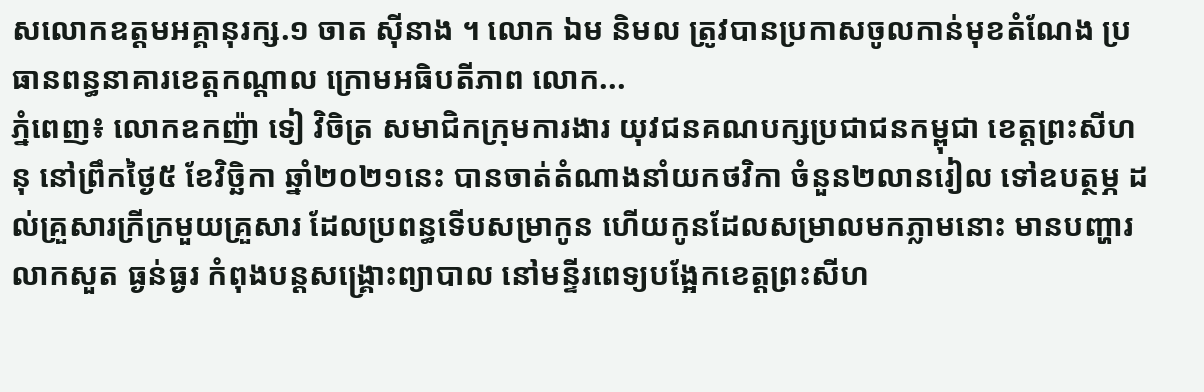សលោកឧត្តមអគ្គានុរក្ស.១ ចាត ស៊ីនាង ។ លោក ឯម និមល ត្រូវបានប្រកាសចូលកាន់មុខតំណែង ប្រធានពន្ធនាគារខេត្តកណ្តាល ក្រោមអធិបតីភាព លោក...
ភ្នំពេញ៖ លោកឧកញ៉ា ទៀ វិចិត្រ សមាជិកក្រុមការងារ យុវជនគណបក្សប្រជាជនកម្ពុជា ខេត្តព្រះសីហនុ នៅព្រឹកថ្ងៃ៥ ខែវិច្ឆិកា ឆ្នាំ២០២១នេះ បានចាត់តំណាងនាំយកថវិកា ចំនួន២លានរៀល ទៅឧបត្ថម្ភ ដល់គ្រួសារក្រីក្រមួយគ្រួសារ ដែលប្រពន្ធទើបសម្រាកូន ហើយកូនដែលសម្រាលមកភ្លាមនោះ មានបញ្ហារលាកសួត ធ្ងន់ធ្ងរ កំពុងបន្តសង្គ្រោះព្យាបាល នៅមន្ទីរពេទ្យបង្អែកខេត្តព្រះសីហ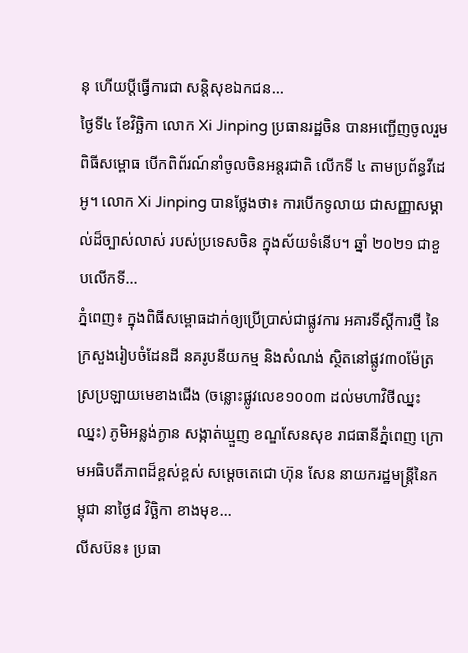នុ ហើយប្តីធ្វើការជា សន្តិសុខឯកជន...
ថ្ងៃទី៤ ខែវិច្ឆិកា លោក Xi Jinping ប្រធានរដ្ឋចិន បានអញ្ជើញចូលរួមពិធីសម្ពោធ បើកពិព័រណ៍នាំចូលចិនអន្តរជាតិ លើកទី ៤ តាមប្រព័ន្ធវីដេអូ។ លោក Xi Jinping បានថ្លែងថា៖ ការបើកទូលាយ ជាសញ្ញាសម្គាល់ដ៏ច្បាស់លាស់ របស់ប្រទេសចិន ក្នុងស័យទំនើប។ ឆ្នាំ ២០២១ ជាខួបលើកទី...
ភ្នំពេញ៖ ក្នុងពិធីសម្ពោធដាក់ឲ្យប្រើប្រាស់ជាផ្លូវការ អគារទីស្តីការថ្មី នៃក្រសួងរៀបចំដែនដី នគរូបនីយកម្ម និងសំណង់ ស្ថិតនៅផ្លូវ៣០ម៉ែត្រ ស្រប្រឡាយមេខាងជើង (ចន្លោះផ្លូវលេខ១០០៣ ដល់មហាវិថីឈ្នះឈ្នះ) ភូមិអន្លង់ក្ងាន សង្កាត់ឃ្មួញ ខណ្ឌសែនសុខ រាជធានីភ្នំពេញ ក្រោមអធិបតីភាពដ៏ខ្ពស់ខ្ពស់ សម្តេចតេជោ ហ៊ុន សែន នាយករដ្ឋមន្ត្រីនៃកម្ពុជា នាថ្ងៃ៨ វិច្ឆិកា ខាងមុខ...
លីសប៊ន៖ ប្រធា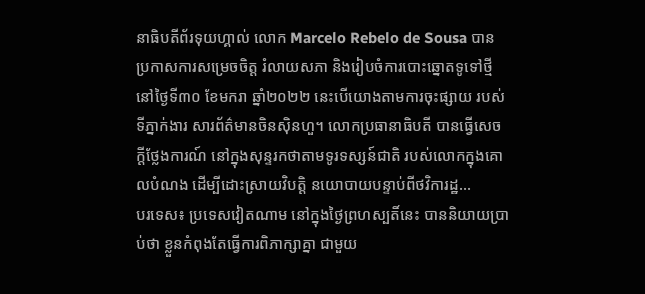នាធិបតីព័រទុយហ្គាល់ លោក Marcelo Rebelo de Sousa បានប្រកាសការសម្រេចចិត្ត រំលាយសភា និងរៀបចំការបោះឆ្នោតទូទៅថ្មី នៅថ្ងៃទី៣០ ខែមករា ឆ្នាំ២០២២ នេះបើយោងតាមការចុះផ្សាយ របស់ទីភ្នាក់ងារ សារព័ត៌មានចិនស៊ិនហួ។ លោកប្រធានាធិបតី បានធ្វើសេចក្តីថ្លែងការណ៍ នៅក្នុងសុន្ទរកថាតាមទូរទស្សន៍ជាតិ របស់លោកក្នុងគោលបំណង ដើម្បីដោះស្រាយវិបត្តិ នយោបាយបន្ទាប់ពីថវិការដ្ឋ...
បរទេស៖ ប្រទេសវៀតណាម នៅក្នុងថ្ងៃព្រហស្បតិ៍នេះ បាននិយាយប្រាប់ថា ខ្លួនកំពុងតែធ្វើការពិភាក្សាគ្នា ជាមួយ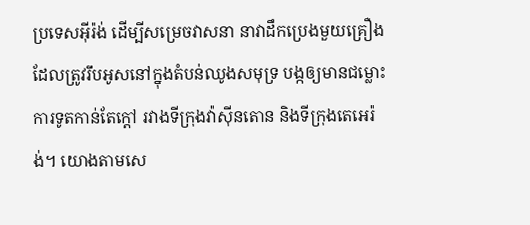ប្រទេសអ៊ីរ៉ង់ ដើម្បីសម្រេចវាសនា នាវាដឹកប្រេងមួយគ្រឿង ដែលត្រូវរឹបអូសនៅក្នុងតំបន់ឈូងសមុទ្រ បង្កឲ្យមានជម្លោះការទូតកាន់តែក្តៅ រវាងទីក្រុងវ៉ាស៊ីនតោន និងទីក្រុងតេអេរ៉ង់។ យោងតាមសេ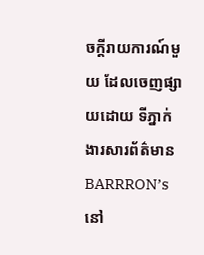ចក្តីរាយការណ៍មួយ ដែលចេញផ្សាយដោយ ទីភ្នាក់ងារសារព័ត៌មាន BARRRON’s នៅ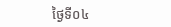ថ្ងៃទី០៤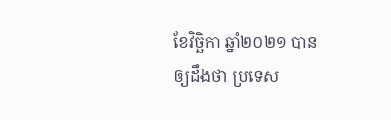ខែវិច្ឆិកា ឆ្នាំ២០២១ បានឲ្យដឹងថា ប្រទេស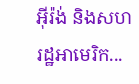អ៊ីរ៉ង់ និងសហរដ្ឋអាមេរិក...